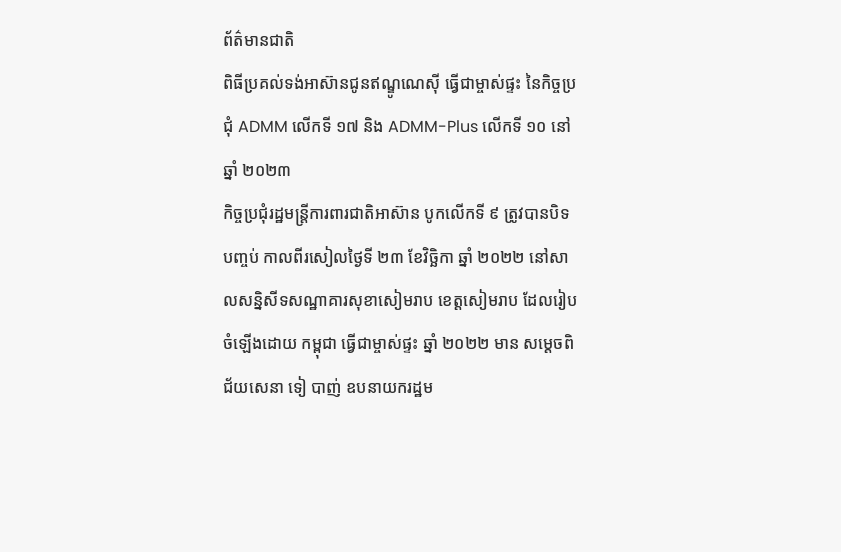ព័ត៌មានជាតិ
ពិធីប្រគល់ទង់អាស៊ានជូនឥណ្ឌូណេស៊ី ធ្វើជាម្ចាស់ផ្ទះ នៃកិច្ចប្រជុំ ADMM លើកទី ១៧ និង ADMM-Plus លើកទី ១០ នៅឆ្នាំ ២០២៣
កិច្ចប្រជុំរដ្ឋមន្ត្រីការពារជាតិអាស៊ាន បូកលើកទី ៩ ត្រូវបានបិទបញ្ចប់ កាលពីរសៀលថ្ងៃទី ២៣ ខែវិច្ឆិកា ឆ្នាំ ២០២២ នៅសាលសន្និសីទសណ្ឋាគារសុខាសៀមរាប ខេត្តសៀមរាប ដែលរៀបចំឡើងដោយ កម្ពុជា ធ្វើជាម្ចាស់ផ្ទះ ឆ្នាំ ២០២២ មាន សម្ដេចពិជ័យសេនា ទៀ បាញ់ ឧបនាយករដ្ឋម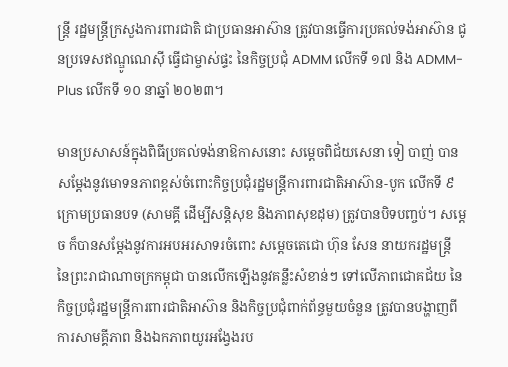ន្ត្រី រដ្ឋមន្ត្រីក្រសួងការពារជាតិ ជាប្រធានអាស៊ាន ត្រូវបានធ្វើការប្រគល់ទង់អាស៊ាន ជូនប្រទេសឥណ្ឌូណេស៊ី ធ្វើជាម្ចាស់ផ្ទះ នៃកិច្ចប្រជុំ ADMM លើកទី ១៧ និង ADMM-Plus លើកទី ១០ នាឆ្នាំ ២០២៣។

មានប្រសាសន៍ក្នុងពិធីប្រគល់ទង់នាឱកាសនោះ សម្ដេចពិជ័យសេនា ទៀ បាញ់ បានសម្ដែងនូវមោទនភាពខ្ពស់ចំពោះកិច្ចប្រជុំរដ្ឋមន្ត្រីការពារជាតិអាស៊ាន-បូក លើកទី ៩ ក្រោមប្រធានបទ (សាមគ្គី ដើម្បីសន្តិសុខ និងភាពសុខដុម) ត្រូវបានបិទបញ្ចប់។ សម្ដេច ក៏បានសម្ដែងនូវការអបអរសាទរចំពោះ សម្ដេចតេជោ ហ៊ុន សែន នាយករដ្ឋមន្ត្រី នៃព្រះរាជាណាចក្រកម្ពុជា បានលើកឡើងនូវគន្លឹះសំខាន់ៗ ទៅលើភាពជោគជ័យ នៃកិច្ចប្រជុំរដ្ឋមន្ត្រីការពារជាតិអាស៊ាន និងកិច្ចប្រជុំពាក់ព័ន្ធមួយចំនួន ត្រូវបានបង្ហាញពីការសាមគ្គីភាព និងឯកភាពយូរអង្វែងរប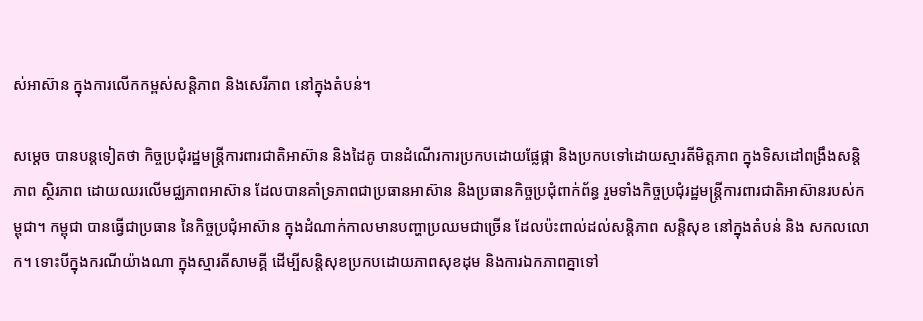ស់អាស៊ាន ក្នុងការលើកកម្ពស់សន្តិភាព និងសេរីភាព នៅក្នុងតំបន់។

សម្ដេច បានបន្តទៀតថា កិច្ចប្រជុំរដ្ឋមន្ត្រីការពារជាតិអាស៊ាន និងដៃគូ បានដំណើរការប្រកបដោយផ្លែផ្កា និងប្រកបទៅដោយស្មារតីមិត្តភាព ក្នុងទិសដៅពង្រឹងសន្តិភាព ស្ថិរភាព ដោយឈរលើមជ្ឈភាពអាស៊ាន ដែលបានគាំទ្រភាពជាប្រធានអាស៊ាន និងប្រធានកិច្ចប្រជុំពាក់ព័ន្ធ រួមទាំងកិច្ចប្រជុំរដ្ឋមន្ត្រីការពារជាតិអាស៊ានរបស់កម្ពុជា។ កម្ពុជា បានធ្វើជាប្រធាន នៃកិច្ចប្រជុំអាស៊ាន ក្នុងដំណាក់កាលមានបញ្ហាប្រឈមជាច្រើន ដែលប៉ះពាល់ដល់សន្តិភាព សន្តិសុខ នៅក្នុងតំបន់ និង សកលលោក។ ទោះបីក្នុងករណីយ៉ាងណា ក្នុងស្មារតីសាមគ្គី ដើម្បីសន្តិសុខប្រកបដោយភាពសុខដុម និងការឯកភាពគ្នាទៅ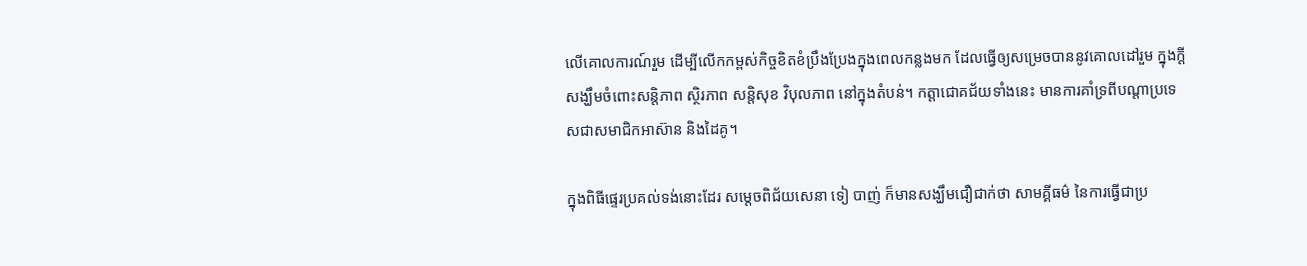លើគោលការណ៍រួម ដើម្បីលើកកម្ពស់កិច្ចខិតខំប្រឹងប្រែងក្នុងពេលកន្លងមក ដែលធ្វើឲ្យសម្រេចបាននូវគោលដៅរួម ក្នុងក្តីសង្ឃឹមចំពោះសន្តិភាព ស្ថិរភាព សន្តិសុខ វិបុលភាព នៅក្នុងតំបន់។ កត្តាជោគជ័យទាំងនេះ មានការគាំទ្រពីបណ្ដាប្រទេសជាសមាជិកអាស៊ាន និងដៃគូ។

ក្នុងពិធីផ្ទេរប្រគល់ទង់នោះដែរ សម្ដេចពិជ័យសេនា ទៀ បាញ់ ក៏មានសង្ឃឹមជឿជាក់ថា សាមគ្គីធម៌ នៃការធ្វើជាប្រ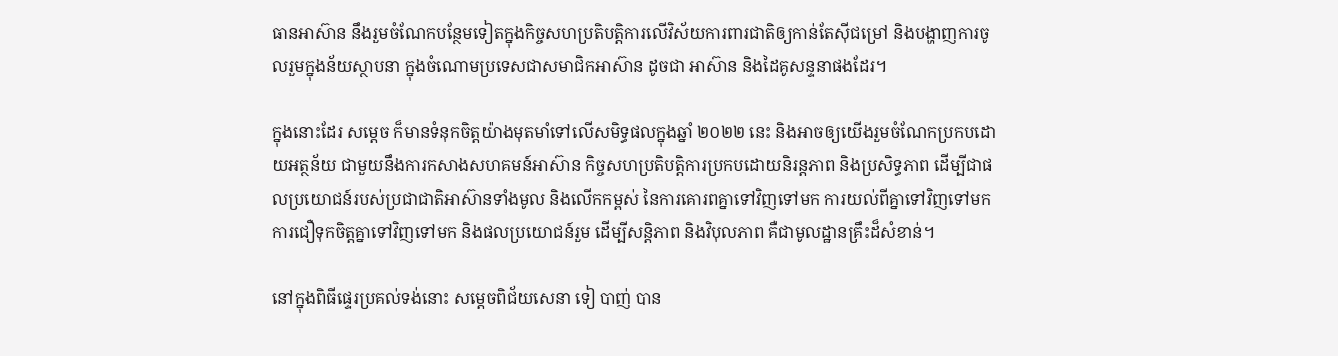ធានអាស៊ាន នឹងរួមចំណែកបន្ថែមទៀតក្នុងកិច្ចសហប្រតិបត្តិការលើវិស័យការពារជាតិឲ្យកាន់តែស៊ីជម្រៅ និងបង្ហាញការចូលរួមក្នុងន័យស្ថាបនា ក្នុងចំណោមប្រទេសជាសមាជិកអាស៊ាន ដូចជា អាស៊ាន និងដៃគូសន្ទនាផងដែរ។

ក្នុងនោះដែរ សម្ដេច ក៏មានទំនុកចិត្តយ៉ាងមុតមាំទៅលើសមិទ្ធផលក្នុងឆ្នាំ ២០២២ នេះ និងអាចឲ្យយើងរួមចំណែកប្រកបដោយអត្ថន័យ ជាមួយនឹងការកសាងសហគមន៍អាស៊ាន កិច្ចសហប្រតិបត្តិការប្រកបដោយនិរន្តភាព និងប្រសិទ្ធភាព ដើម្បីជាផលប្រយោជន៍របស់ប្រជាជាតិអាស៊ានទាំងមូល និងលើកកម្ពស់ នៃការគោរពគ្នាទៅវិញទៅមក ការយល់ពីគ្នាទៅវិញទៅមក ការជឿទុកចិត្តគ្នាទៅវិញទៅមក និងផលប្រយោជន៍រួម ដើម្បីសន្តិភាព និងវិបុលភាព គឺជាមូលដ្ឋានគ្រឹះដ៏សំខាន់។

នៅក្នុងពិធីផ្ទេរប្រគល់ទង់នោះ សម្ដេចពិជ័យសេនា ទៀ បាញ់ បាន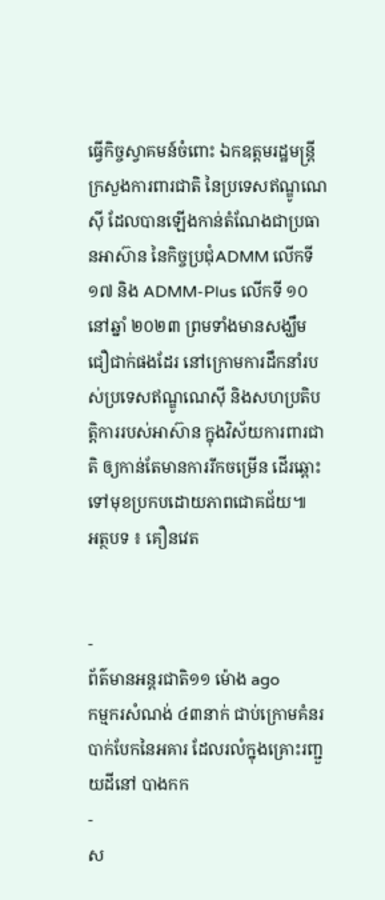ធ្វើកិច្ចស្វាគមន៍ចំពោះ ឯកឧត្ដមរដ្ឋមន្ត្រីក្រសួងការពារជាតិ នៃប្រទេសឥណ្ឌូណេស៊ី ដែលបានឡើងកាន់តំណែងជាប្រធានអាស៊ាន នៃកិច្ចប្រជុំADMM លើកទី ១៧ និង ADMM-Plus លើកទី ១០ នៅឆ្នាំ ២០២៣ ព្រមទាំងមានសង្ឃឹមជឿជាក់ផងដែរ នៅក្រោមការដឹកនាំរបស់ប្រទេសឥណ្ឌូណេស៊ី និងសហប្រតិបត្តិការរបស់អាស៊ាន ក្នុងវិស័យការពារជាតិ ឲ្យកាន់តែមានការរីកចម្រើន ដើរឆ្ពោះទៅមុខប្រកបដោយភាពជោគជ័យ៕
អត្ថបទ ៖ គឿនវេត


-
ព័ត៌មានអន្ដរជាតិ១១ ម៉ោង ago
កម្មករសំណង់ ៤៣នាក់ ជាប់ក្រោមគំនរបាក់បែកនៃអគារ ដែលរលំក្នុងគ្រោះរញ្ជួយដីនៅ បាងកក
-
ស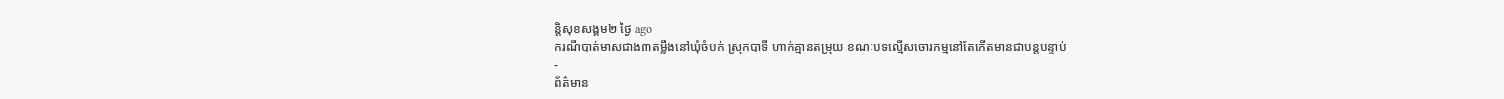ន្តិសុខសង្គម២ ថ្ងៃ ago
ករណីបាត់មាសជាង៣តម្លឹងនៅឃុំចំបក់ ស្រុកបាទី ហាក់គ្មានតម្រុយ ខណៈបទល្មើសចោរកម្មនៅតែកើតមានជាបន្តបន្ទាប់
-
ព័ត៌មាន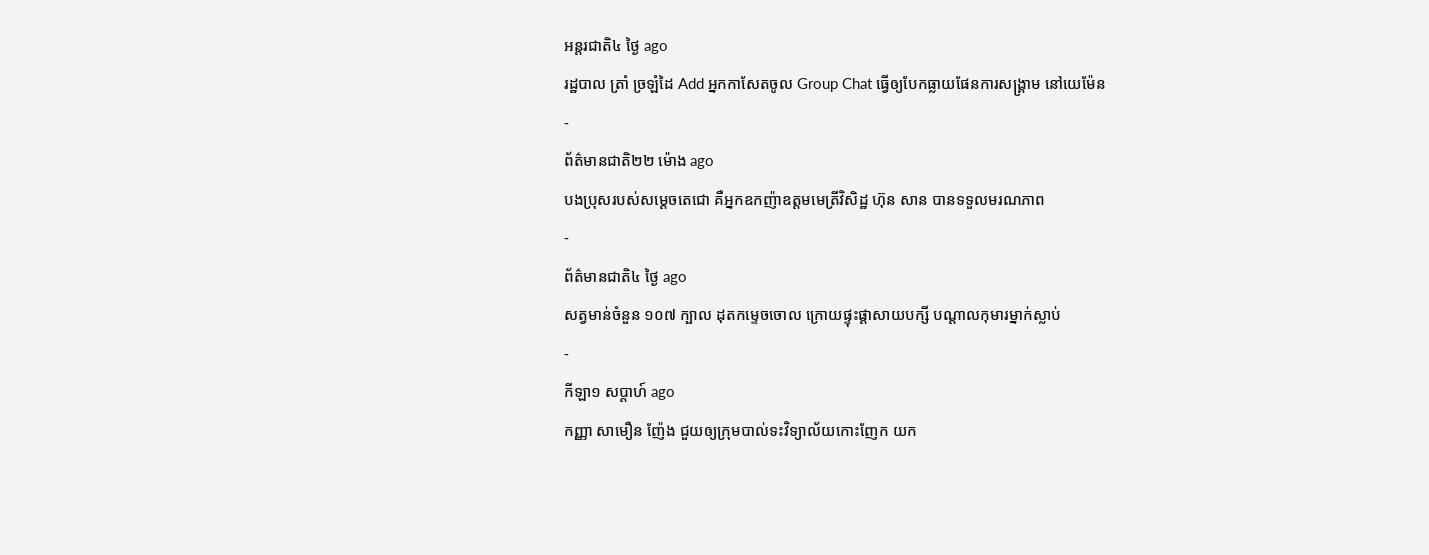អន្ដរជាតិ៤ ថ្ងៃ ago
រដ្ឋបាល ត្រាំ ច្រឡំដៃ Add អ្នកកាសែតចូល Group Chat ធ្វើឲ្យបែកធ្លាយផែនការសង្គ្រាម នៅយេម៉ែន
-
ព័ត៌មានជាតិ២២ ម៉ោង ago
បងប្រុសរបស់សម្ដេចតេជោ គឺអ្នកឧកញ៉ាឧត្តមមេត្រីវិសិដ្ឋ ហ៊ុន សាន បានទទួលមរណភាព
-
ព័ត៌មានជាតិ៤ ថ្ងៃ ago
សត្វមាន់ចំនួន ១០៧ ក្បាល ដុតកម្ទេចចោល ក្រោយផ្ទុះផ្ដាសាយបក្សី បណ្តាលកុមារម្នាក់ស្លាប់
-
កីឡា១ សប្តាហ៍ ago
កញ្ញា សាមឿន ញ៉ែង ជួយឲ្យក្រុមបាល់ទះវិទ្យាល័យកោះញែក យក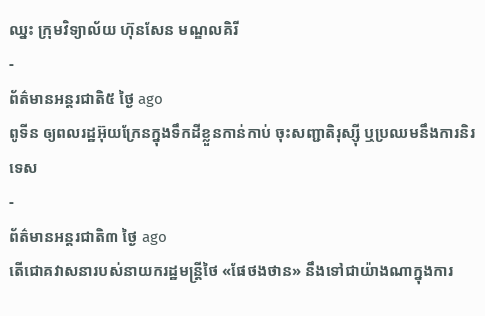ឈ្នះ ក្រុមវិទ្យាល័យ ហ៊ុនសែន មណ្ឌលគិរី
-
ព័ត៌មានអន្ដរជាតិ៥ ថ្ងៃ ago
ពូទីន ឲ្យពលរដ្ឋអ៊ុយក្រែនក្នុងទឹកដីខ្លួនកាន់កាប់ ចុះសញ្ជាតិរុស្ស៊ី ឬប្រឈមនឹងការនិរទេស
-
ព័ត៌មានអន្ដរជាតិ៣ ថ្ងៃ ago
តើជោគវាសនារបស់នាយករដ្ឋមន្ត្រីថៃ «ផែថងថាន» នឹងទៅជាយ៉ាងណាក្នុងការ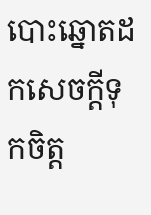បោះឆ្នោតដកសេចក្តីទុកចិត្ត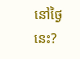នៅថ្ងៃនេះ?